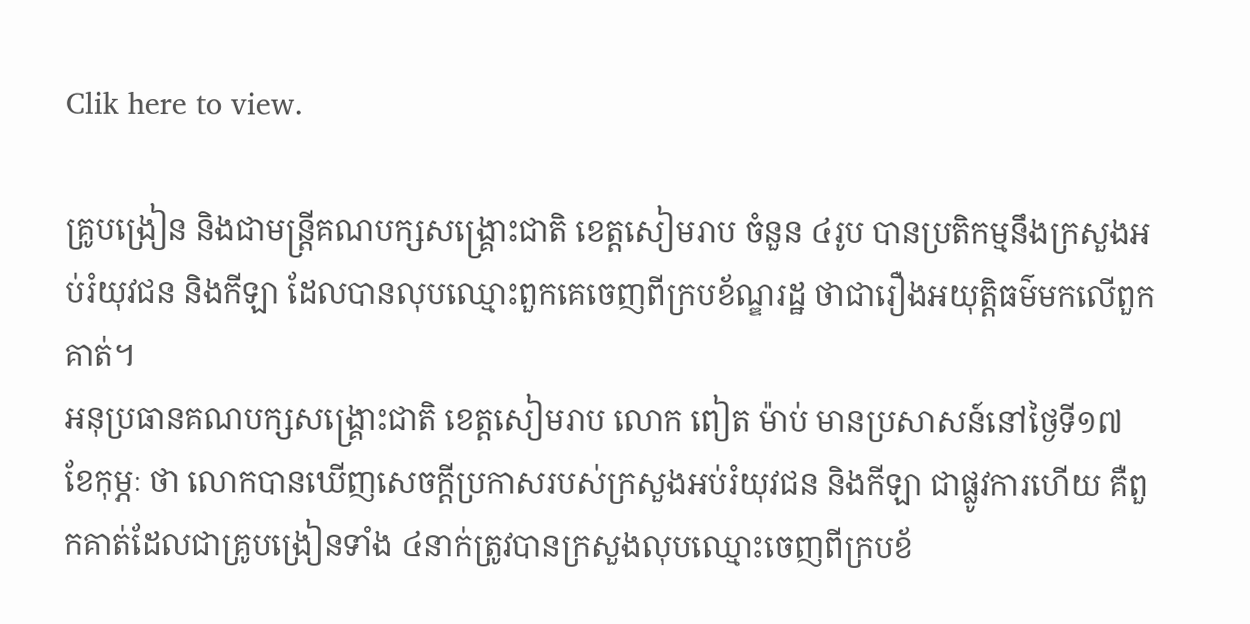Clik here to view.

គ្រូបង្រៀន និងជាមន្ត្រីគណបក្សសង្គ្រោះជាតិ ខេត្តសៀមរាប ចំនួន ៤រូប បានប្រតិកម្មនឹងក្រសួងអប់រំយុវជន និងកីឡា ដែលបានលុបឈ្មោះពួកគេចេញពីក្របខ័ណ្ឌរដ្ឋ ថាជារឿងអយុត្តិធម៌មកលើពួកគាត់។
អនុប្រធានគណបក្សសង្គ្រោះជាតិ ខេត្តសៀមរាប លោក ពៀត ម៉ាប់ មានប្រសាសន៍នៅថ្ងៃទី១៧ ខែកុម្ភៈ ថា លោកបានឃើញសេចក្ដីប្រកាសរបស់ក្រសួងអប់រំយុវជន និងកីឡា ជាផ្លូវការហើយ គឺពួកគាត់ដែលជាគ្រូបង្រៀនទាំង ៤នាក់ត្រូវបានក្រសួងលុបឈ្មោះចេញពីក្របខ័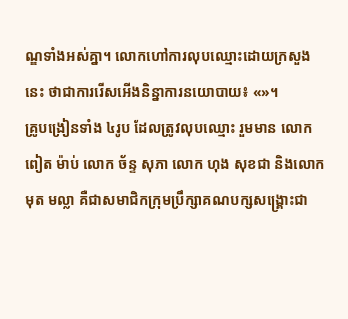ណ្ឌទាំងអស់គ្នា។ លោកហៅការលុបឈ្មោះដោយក្រសួងនេះ ថាជាការរើសអើងនិន្នាការនយោបាយ៖ «»។
គ្រូបង្រៀនទាំង ៤រូប ដែលត្រូវលុបឈ្មោះ រួមមាន លោក ពៀត ម៉ាប់ លោក ច័ន្ទ សុភា លោក ហុង សុខជា និងលោក មុត មល្លា គឺជាសមាជិកក្រុមប្រឹក្សាគណបក្សសង្គ្រោះជា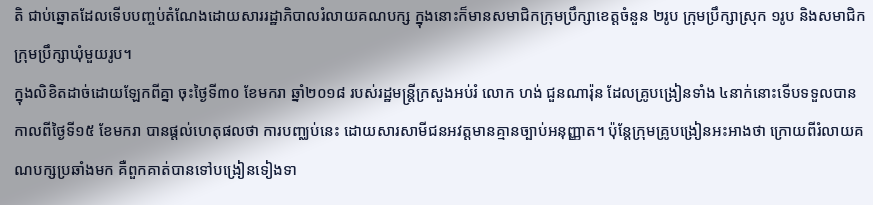តិ ជាប់ឆ្នោតដែលទើបបញ្ចប់តំណែងដោយសាររដ្ឋាភិបាលរំលាយគណបក្ស ក្នុងនោះក៏មានសមាជិកក្រុមប្រឹក្សាខេត្តចំនួន ២រូប ក្រុមប្រឹក្សាស្រុក ១រូប និងសមាជិកក្រុមប្រឹក្សាឃុំមួយរូប។
ក្នុងលិខិតដាច់ដោយឡែកពីគ្នា ចុះថ្ងៃទី៣០ ខែមករា ឆ្នាំ២០១៨ របស់រដ្ឋមន្ត្រីក្រសួងអប់រំ លោក ហង់ ជួនណារ៉ុន ដែលគ្រូបង្រៀនទាំង ៤នាក់នោះទើបទទួលបាន កាលពីថ្ងៃទី១៥ ខែមករា បានផ្ដល់ហេតុផលថា ការបញ្ឈប់នេះ ដោយសារសាមីជនអវត្តមានគ្មានច្បាប់អនុញ្ញាត។ ប៉ុន្តែក្រុមគ្រូបង្រៀនអះអាងថា ក្រោយពីរំលាយគណបក្សប្រឆាំងមក គឺពួកគាត់បានទៅបង្រៀនទៀងទា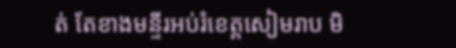ត់ តែខាងមន្ទីរអប់រំខេត្តសៀមរាប មិ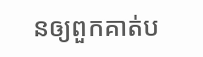នឲ្យពួកគាត់ប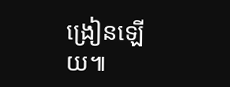ង្រៀនឡើយ៕